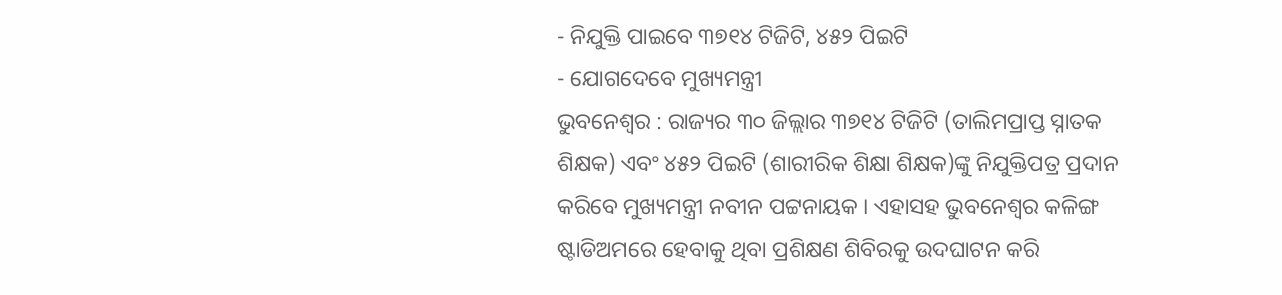- ନିଯୁକ୍ତି ପାଇବେ ୩୭୧୪ ଟିଜିଟି, ୪୫୨ ପିଇଟି
- ଯୋଗଦେବେ ମୁଖ୍ୟମନ୍ତ୍ରୀ
ଭୁବନେଶ୍ୱର : ରାଜ୍ୟର ୩୦ ଜିଲ୍ଲାର ୩୭୧୪ ଟିଜିଟି (ତାଲିମପ୍ରାପ୍ତ ସ୍ନାତକ ଶିକ୍ଷକ) ଏବଂ ୪୫୨ ପିଇଟି (ଶାରୀରିକ ଶିକ୍ଷା ଶିକ୍ଷକ)ଙ୍କୁ ନିଯୁକ୍ତିପତ୍ର ପ୍ରଦାନ କରିବେ ମୁଖ୍ୟମନ୍ତ୍ରୀ ନବୀନ ପଟ୍ଟନାୟକ । ଏହାସହ ଭୁବନେଶ୍ୱର କଳିଙ୍ଗ ଷ୍ଟାଡିଅମରେ ହେବାକୁ ଥିବା ପ୍ରଶିକ୍ଷଣ ଶିବିରକୁ ଉଦଘାଟନ କରି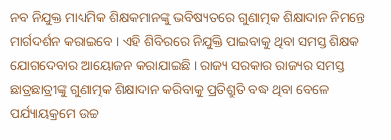ନବ ନିଯୁକ୍ତ ମାଧ୍ୟମିକ ଶିକ୍ଷକମାନଙ୍କୁ ଭବିଷ୍ୟତରେ ଗୁଣାତ୍ମକ ଶିକ୍ଷାଦାନ ନିମନ୍ତେ ମାର୍ଗଦର୍ଶନ କରାଇବେ । ଏହି ଶିବିରରେ ନିଯୁକ୍ତି ପାଇବାକୁ ଥିବା ସମସ୍ତ ଶିକ୍ଷକ ଯୋଗଦେବାର ଆୟୋଜନ କରାଯାଇଛି । ରାଜ୍ୟ ସରକାର ରାଜ୍ୟର ସମସ୍ତ ଛାତ୍ରଛାତ୍ରୀଙ୍କୁ ଗୁଣାତ୍ମକ ଶିକ୍ଷାଦାନ କରିବାକୁ ପ୍ରତିଶ୍ରୁତି ବଦ୍ଧ ଥିବା ବେଳେ ପର୍ଯ୍ୟାୟକ୍ରମେ ଉଚ୍ଚ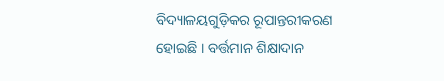ବିଦ୍ୟାଳୟଗୁଡ଼ିକର ରୂପାନ୍ତରୀକରଣ ହୋଇଛି । ବର୍ତ୍ତମାନ ଶିକ୍ଷାଦାନ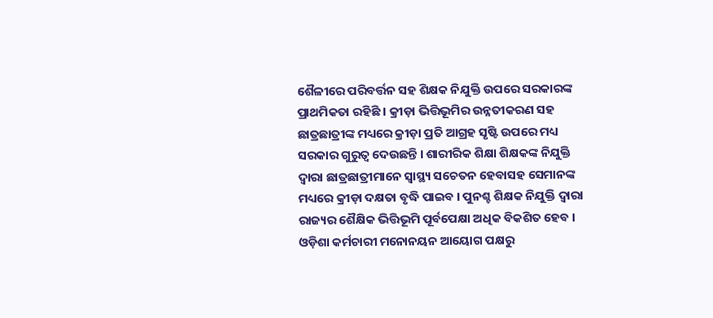ଶୈଳୀରେ ପରିବର୍ତ୍ତନ ସହ ଶିକ୍ଷକ ନିଯୁକ୍ତି ଉପରେ ସରକାରଙ୍କ ପ୍ରାଥମିକତା ରହିଛି । କ୍ରୀଡ଼ା ଭିତ୍ତିଭୂମିର ଉନ୍ନତୀକରଣ ସହ ଛାତ୍ରଛାତ୍ରୀଙ୍କ ମଧ୍ୟରେ କ୍ରୀଡ଼ା ପ୍ରତି ଆଗ୍ରହ ସୃଷ୍ଟି ଉପରେ ମଧ୍ୟ ସରକାର ଗୁରୁତ୍ୱ ଦେଉଛନ୍ତି । ଶାରୀରିକ ଶିକ୍ଷା ଶିକ୍ଷକଙ୍କ ନିଯୁକ୍ତି ଦ୍ୱାରା ଛାତ୍ରଛାତ୍ରୀମାନେ ସ୍ୱାସ୍ଥ୍ୟ ସଚେତନ ହେବାସହ ସେମାନଙ୍କ ମଧ୍ୟରେ କ୍ରୀଡ଼ା ଦକ୍ଷତା ବୃଦ୍ଧି ପାଇବ । ପୁନଶ୍ଚ ଶିକ୍ଷକ ନିଯୁକ୍ତି ଦ୍ୱାରା ରାଜ୍ୟର ଶୈକ୍ଷିକ ଭିତ୍ତିଭୂମି ପୂର୍ବପେକ୍ଷା ଅଧିକ ବିକଶିତ ହେବ । ଓଡ଼ିଶା କର୍ମଚାରୀ ମନୋନୟନ ଆୟୋଗ ପକ୍ଷରୁ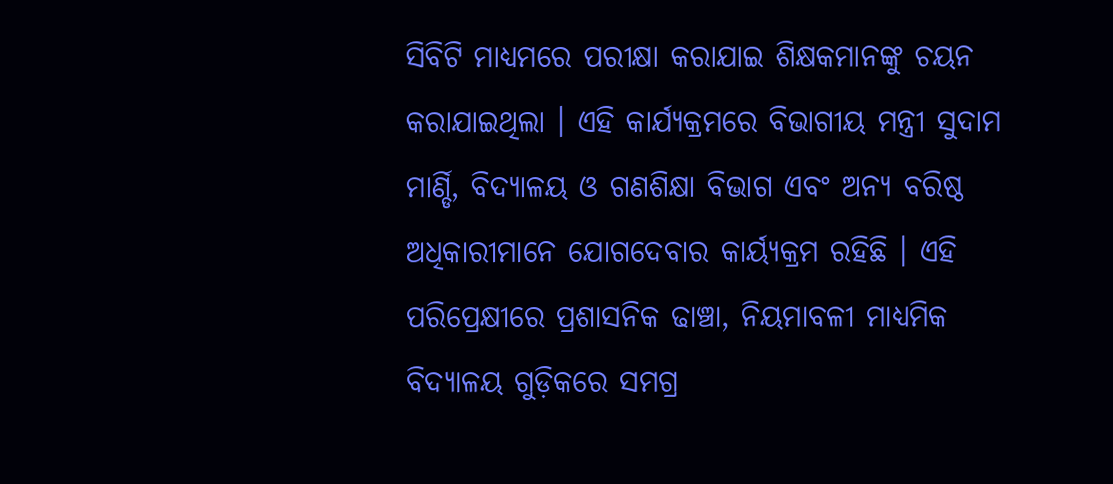ସିବିଟି ମାଧ୍ୟମରେ ପରୀକ୍ଷା କରାଯାଇ ଶିକ୍ଷକମାନଙ୍କୁ ଚୟନ କରାଯାଇଥିଲା । ଏହି କାର୍ଯ୍ୟକ୍ରମରେ ବିଭାଗୀୟ ମନ୍ତ୍ରୀ ସୁଦାମ ମାର୍ଣ୍ଡି, ବିଦ୍ୟାଳୟ ଓ ଗଣଶିକ୍ଷା ବିଭାଗ ଏବଂ ଅନ୍ୟ ବରିଷ୍ଠ ଅଧିକାରୀମାନେ ଯୋଗଦେବାର କାର୍ୟ୍ୟକ୍ରମ ରହିଛି । ଏହି ପରିପ୍ରେକ୍ଷୀରେ ପ୍ରଶାସନିକ ଢାଞ୍ଚା, ନିୟମାବଳୀ ମାଧ୍ୟମିକ ବିଦ୍ୟାଳୟ ଗୁଡ଼ିକରେ ସମଗ୍ର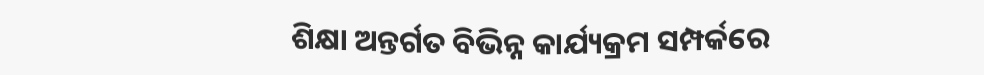ଶିକ୍ଷା ଅନ୍ତର୍ଗତ ବିଭିନ୍ନ କାର୍ଯ୍ୟକ୍ରମ ସମ୍ପର୍କରେ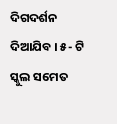ଦିଗଦର୍ଶନ ଦିଆଯିବ । ୫- ଟି ସ୍କୁଲ ସମେତ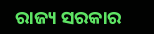ରାଜ୍ୟ ସରକାର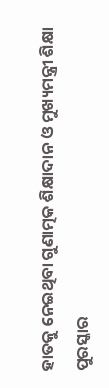ହାତକୁ ନେଇଥିବା ଗୁଣାତ୍ମକ ଶିକ୍ଷାଦାନ ଓ ମୁଖ୍ୟମନ୍ତ୍ରୀ ଶିକ୍ଷା ପୁରସ୍କାର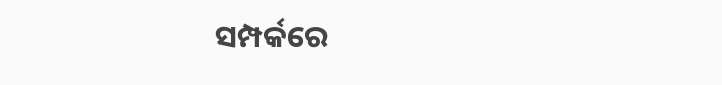ସମ୍ପର୍କରେ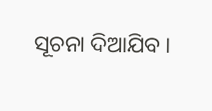ସୂଚନା ଦିଆଯିବ ।